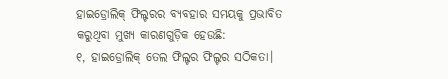ହାଇଡ୍ରୋଲିକ୍ ଫିଲ୍ଟରର ବ୍ୟବହାର ସମୟକୁ ପ୍ରଭାବିତ କରୁଥିବା ମୁଖ୍ୟ କାରଣଗୁଡ଼ିକ ହେଉଛି:
୧, ହାଇଡ୍ରୋଲିକ୍ ତେଲ ଫିଲ୍ଟର ଫିଲ୍ଟର ସଠିକତା।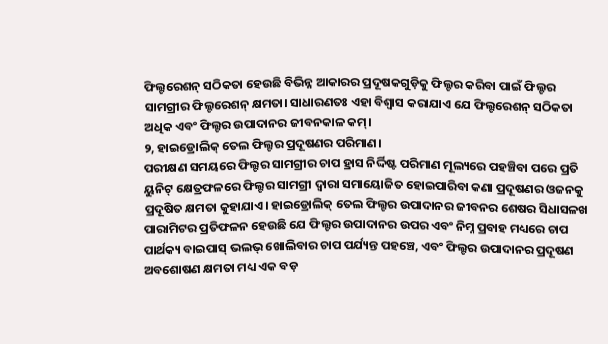ଫିଲ୍ଟରେଶନ୍ ସଠିକତା ହେଉଛି ବିଭିନ୍ନ ଆକାରର ପ୍ରଦୂଷକଗୁଡ଼ିକୁ ଫିଲ୍ଟର କରିବା ପାଇଁ ଫିଲ୍ଟର ସାମଗ୍ରୀର ଫିଲ୍ଟରେଶନ୍ କ୍ଷମତା। ସାଧାରଣତଃ ଏହା ବିଶ୍ୱାସ କରାଯାଏ ଯେ ଫିଲ୍ଟରେଶନ୍ ସଠିକତା ଅଧିକ ଏବଂ ଫିଲ୍ଟର ଉପାଦାନର ଜୀବନକାଳ କମ୍।
୨, ହାଇଡ୍ରୋଲିକ୍ ତେଲ ଫିଲ୍ଟର ପ୍ରଦୂଷଣର ପରିମାଣ।
ପରୀକ୍ଷଣ ସମୟରେ ଫିଲ୍ଟର ସାମଗ୍ରୀର ଚାପ ହ୍ରାସ ନିର୍ଦ୍ଦିଷ୍ଟ ପରିମାଣ ମୂଲ୍ୟରେ ପହଞ୍ଚିବା ପରେ ପ୍ରତି ୟୁନିଟ୍ କ୍ଷେତ୍ରଫଳରେ ଫିଲ୍ଟର ସାମଗ୍ରୀ ଦ୍ୱାରା ସମାୟୋଜିତ ହୋଇପାରିବା କଣା ପ୍ରଦୂଷଣର ଓଜନକୁ ପ୍ରଦୂଷିତ କ୍ଷମତା କୁହାଯାଏ। ହାଇଡ୍ରୋଲିକ୍ ତେଲ ଫିଲ୍ଟର ଉପାଦାନର ଜୀବନର ଶେଷର ସିଧାସଳଖ ପାରାମିଟର ପ୍ରତିଫଳନ ହେଉଛି ଯେ ଫିଲ୍ଟର ଉପାଦାନର ଉପର ଏବଂ ନିମ୍ନ ପ୍ରବାହ ମଧ୍ୟରେ ଚାପ ପାର୍ଥକ୍ୟ ବାଇପାସ୍ ଭଲଭ୍ ଖୋଲିବାର ଚାପ ପର୍ଯ୍ୟନ୍ତ ପହଞ୍ଚେ, ଏବଂ ଫିଲ୍ଟର ଉପାଦାନର ପ୍ରଦୂଷଣ ଅବଶୋଷଣ କ୍ଷମତା ମଧ୍ୟ ଏକ ବଡ଼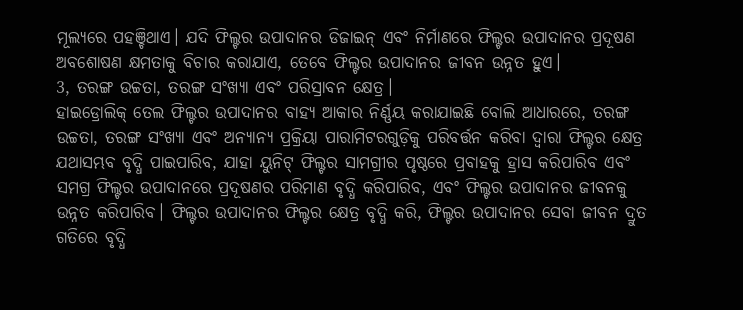ମୂଲ୍ୟରେ ପହଞ୍ଚିଥାଏ। ଯଦି ଫିଲ୍ଟର ଉପାଦାନର ଡିଜାଇନ୍ ଏବଂ ନିର୍ମାଣରେ ଫିଲ୍ଟର ଉପାଦାନର ପ୍ରଦୂଷଣ ଅବଶୋଷଣ କ୍ଷମତାକୁ ବିଚାର କରାଯାଏ, ତେବେ ଫିଲ୍ଟର ଉପାଦାନର ଜୀବନ ଉନ୍ନତ ହୁଏ।
3, ତରଙ୍ଗ ଉଚ୍ଚତା, ତରଙ୍ଗ ସଂଖ୍ୟା ଏବଂ ପରିସ୍ରାବନ କ୍ଷେତ୍ର।
ହାଇଡ୍ରୋଲିକ୍ ତେଲ ଫିଲ୍ଟର ଉପାଦାନର ବାହ୍ୟ ଆକାର ନିର୍ଣ୍ଣୟ କରାଯାଇଛି ବୋଲି ଆଧାରରେ, ତରଙ୍ଗ ଉଚ୍ଚତା, ତରଙ୍ଗ ସଂଖ୍ୟା ଏବଂ ଅନ୍ୟାନ୍ୟ ପ୍ରକ୍ରିୟା ପାରାମିଟରଗୁଡ଼ିକୁ ପରିବର୍ତ୍ତନ କରିବା ଦ୍ଵାରା ଫିଲ୍ଟର କ୍ଷେତ୍ର ଯଥାସମ୍ଭବ ବୃଦ୍ଧି ପାଇପାରିବ, ଯାହା ୟୁନିଟ୍ ଫିଲ୍ଟର ସାମଗ୍ରୀର ପୃଷ୍ଠରେ ପ୍ରବାହକୁ ହ୍ରାସ କରିପାରିବ ଏବଂ ସମଗ୍ର ଫିଲ୍ଟର ଉପାଦାନରେ ପ୍ରଦୂଷଣର ପରିମାଣ ବୃଦ୍ଧି କରିପାରିବ, ଏବଂ ଫିଲ୍ଟର ଉପାଦାନର ଜୀବନକୁ ଉନ୍ନତ କରିପାରିବ। ଫିଲ୍ଟର ଉପାଦାନର ଫିଲ୍ଟର କ୍ଷେତ୍ର ବୃଦ୍ଧି କରି, ଫିଲ୍ଟର ଉପାଦାନର ସେବା ଜୀବନ ଦ୍ରୁତ ଗତିରେ ବୃଦ୍ଧି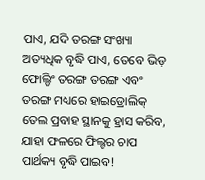ପାଏ, ଯଦି ତରଙ୍ଗ ସଂଖ୍ୟା ଅତ୍ୟଧିକ ବୃଦ୍ଧି ପାଏ, ତେବେ ଭିଡ଼ ଫୋଲ୍ଡିଂ ତରଙ୍ଗ ତରଙ୍ଗ ଏବଂ ତରଙ୍ଗ ମଧ୍ୟରେ ହାଇଡ୍ରୋଲିକ୍ ତେଲ ପ୍ରବାହ ସ୍ଥାନକୁ ହ୍ରାସ କରିବ, ଯାହା ଫଳରେ ଫିଲ୍ଟର ଚାପ ପାର୍ଥକ୍ୟ ବୃଦ୍ଧି ପାଇବ!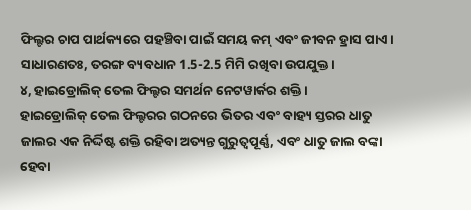ଫିଲ୍ଟର ଚାପ ପାର୍ଥକ୍ୟରେ ପହଞ୍ଚିବା ପାଇଁ ସମୟ କମ୍ ଏବଂ ଜୀବନ ହ୍ରାସ ପାଏ। ସାଧାରଣତଃ, ତରଙ୍ଗ ବ୍ୟବଧାନ 1.5-2.5 ମିମି ରଖିବା ଉପଯୁକ୍ତ।
୪, ହାଇଡ୍ରୋଲିକ୍ ତେଲ ଫିଲ୍ଟର ସମର୍ଥନ ନେଟୱାର୍କର ଶକ୍ତି।
ହାଇଡ୍ରୋଲିକ୍ ତେଲ ଫିଲ୍ଟରର ଗଠନରେ ଭିତର ଏବଂ ବାହ୍ୟ ସ୍ତରର ଧାତୁ ଜାଲର ଏକ ନିର୍ଦ୍ଦିଷ୍ଟ ଶକ୍ତି ରହିବା ଅତ୍ୟନ୍ତ ଗୁରୁତ୍ୱପୂର୍ଣ୍ଣ, ଏବଂ ଧାତୁ ଜାଲ ବଙ୍କା ହେବା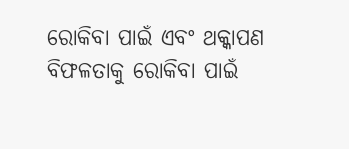ରୋକିବା ପାଇଁ ଏବଂ ଥକ୍କାପଣ ବିଫଳତାକୁ ରୋକିବା ପାଇଁ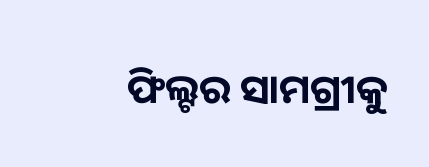ଫିଲ୍ଟର ସାମଗ୍ରୀକୁ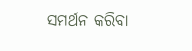ସମର୍ଥନ କରିବା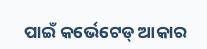ପାଇଁ କର୍ଭେଟେଡ୍ ଆକାର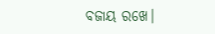ବଜାୟ ରଖେ।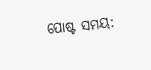ପୋଷ୍ଟ ସମୟ: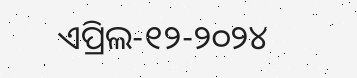ଏପ୍ରିଲ-୧୨-୨୦୨୪